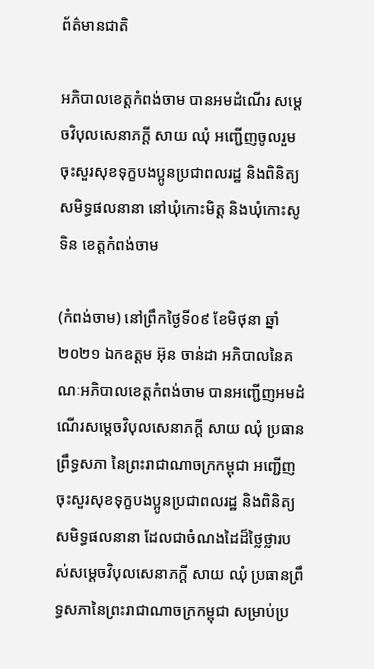ព័ត៌មានជាតិ

អភិបាលខេត្តកំពង់ចាម បានអមដំណើរ សម្ដេចវិបុលសេនាភក្ដី សាយ ឈុំ អញ្ជើញចូលរួមចុះសួរសុខទុក្ខបងប្អូនប្រជាពលរដ្ឋ និងពិនិត្យសមិទ្ធផលនានា នៅឃុំកោះមិត្ត និងឃុំកោះសូទិន ខេត្តកំពង់ចាម

(កំពង់ចាម) នៅព្រឹកថ្ងៃទី០៩ ខែមិថុនា ឆ្នាំ២០២១ ឯកឧត្តម អ៊ុន ចាន់ដា អភិបាលនៃគណៈអភិបាលខេត្តកំពង់ចាម បានអញ្ជើញអមដំណើរសម្តេចវិបុលសេនាភក្តី សាយ ឈុំ ប្រធានព្រឹទ្ធសភា នៃព្រះរាជាណាចក្រកម្ពុជា អញ្ជើញចុះសួរសុខទុក្ខបងប្អូនប្រជាពលរដ្ឋ និងពិនិត្យសមិទ្ធផលនានា ដែលជាចំណងដៃដ៏ថ្លៃថ្លារបស់សម្ដេចវិបុលសេនាភក្តី សាយ ឈុំ ប្រធានព្រឹទ្ធសភានៃព្រះរាជាណាចក្រកម្ពុជា សម្រាប់ប្រ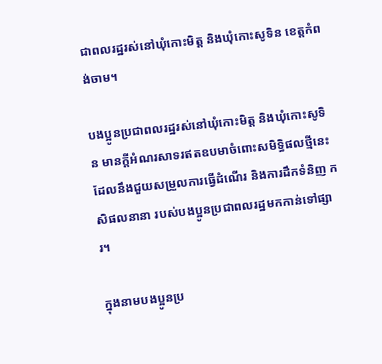ជាពលរដ្ឋរស់នៅឃុំកោះមិត្ត និងឃុំកោះសូទិន ខេត្តកំពង់ចាម។

បងប្អូនប្រជាពលរដ្ឋរស់នៅឃុំកោះមិត្ត និងឃុំកោះសូទិន មានក្តីអំណរសាទរឥតឧបមាចំពោះសមិទ្ធិផលថ្មីនេះ ដែលនឹងជួយសម្រួលការធ្វើដំណើរ និងការដឹកទំនិញ កសិផលនានា របស់បងប្អូនប្រជាពលរដ្ឋមកកាន់ទៅផ្សារ។

ក្នុងនាមបងប្អូនប្រ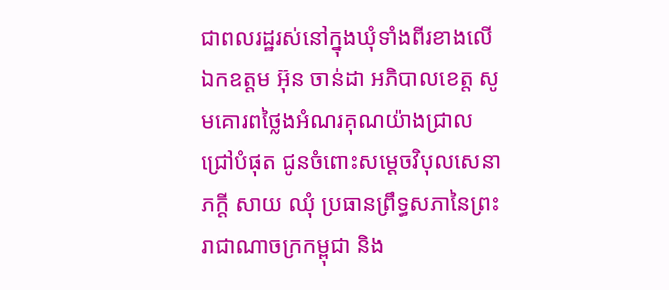ជាពលរដ្ឋរស់នៅក្នុងឃុំទាំងពីរខាងលើ ឯកឧត្តម អ៊ុន ចាន់ដា អភិបាលខេត្ត សូមគោរពថ្លៃងអំណរគុណយ៉ាងជ្រាលជ្រៅបំផុត ជូនចំពោះសម្ដេចវិបុលសេនាភក្តី សាយ ឈុំ ប្រធានព្រឹទ្ធសភានៃព្រះរាជាណាចក្រកម្ពុជា និង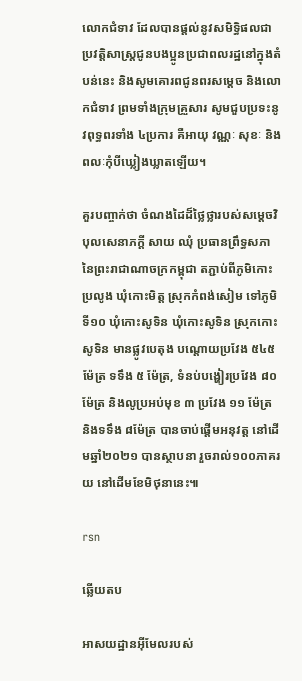លោកជំទាវ ដែលបានផ្តល់នូវសមិទ្ធិផលជាប្រវត្តិសាស្ត្រជូនបងប្អូនប្រជាពលរដ្ឋនៅក្នុងតំបន់នេះ និងសូមគោរពជូនពរសម្តេច និងលោកជំទាវ ព្រមទាំងក្រុមគ្រួសារ សូមជួបប្រទះនូវពុទ្ធពរទាំង ៤ប្រការ គឺអាយុ វណ្ណៈ សុខៈ និងពលៈកុំបីឃ្លៀងឃ្លាតឡើយ។

គួរបញ្ចាក់ថា ចំណងដៃដ៏ថ្លៃថ្លារបស់សម្តេចវិបុលសេនាភក្តី សាយ ឈុំ ប្រធានព្រឹទ្ធសភា នៃព្រះរាជាណាចក្រកម្ពុជា តភ្ជាប់ពីភូមិកោះប្រលូង ឃុំកោះមិត្ត ស្រុកកំពង់សៀម ទៅភូមិទី១០ ឃុំកោះសូទិន ឃុំកោះសូទិន ស្រុកកោះសូទិន មានផ្លូវបេតុង បណ្តោយប្រវែង ៥៤៥ ម៉ែត្រ ទទឹង ៥ ម៉ែត្រ, ទំនប់បង្ហៀរប្រវែង ៨០ ម៉ែត្រ និងលូប្រអប់មុខ ៣ ប្រវែង ១១ ម៉ែត្រ និងទទឹង ៨ម៉ែត្រ បានចាប់ផ្តើមអនុវត្ត នៅដើមឆ្នាំ២០២១ បានស្ថាបនា រួចរាល់១០០ភាគរយ នៅដើមខែមិថុនានេះ៕

rsn

ឆ្លើយតប

អាសយដ្ឋានអ៊ីមែលរបស់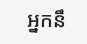អ្នកនឹ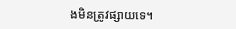ងមិនត្រូវផ្សាយទេ។